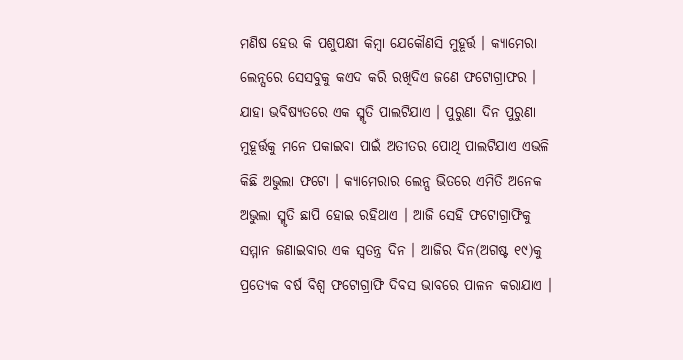ମଣିଷ ହେଉ କି ପଶୁପକ୍ଷୀ କିମ୍ବା ଯେକୌଣସି ମୁହୂର୍ତ୍ତ । କ୍ୟାମେରା ଲେନ୍ସରେ ସେସବୁକୁ କଏଦ କରି ରଖିଦିଏ ଜଣେ ଫଟୋଗ୍ରାଫର । ଯାହା ଭବିଷ୍ୟତରେ ଏକ ସ୍ମୃତି ପାଲଟିଯାଏ । ପୁରୁଣା ଦିନ ପୁରୁଣା ମୁହୂର୍ତ୍ତକୁ ମନେ ପକାଇବା ପାଇଁ ଅତୀତର ପୋଥି ପାଲଟିଯାଏ ଏଭଳି କିଛି ଅଭୁଲା ଫଟୋ । କ୍ୟାମେରାର ଲେନ୍ସ ଭିତରେ ଏମିତି ଅନେକ ଅଭୁଲା ସ୍ମୃତି ଛାପି ହୋଇ ରହିଥାଏ । ଆଜି ସେହି ଫଟୋଗ୍ରାଫିକୁ ସମ୍ମାନ ଜଣାଇବାର ଏକ ସ୍ୱତନ୍ତ୍ର ଦିନ । ଆଜିର ଦିନ(ଅଗଷ୍ଟ ୧୯)କୁ ପ୍ରତ୍ୟେକ ବର୍ଷ ବିଶ୍ୱ ଫଟୋଗ୍ରାଫି ଦିବସ ଭାବରେ ପାଳନ କରାଯାଏ ।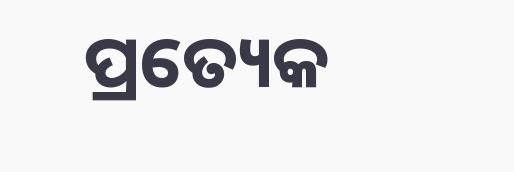ପ୍ରତ୍ୟେକ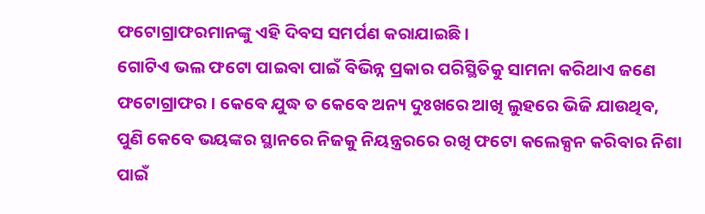ଫଟୋଗ୍ରାଫରମାନଙ୍କୁ ଏହି ଦିବସ ସମର୍ପଣ କରାଯାଇଛି ।
ଗୋଟିଏ ଭଲ ଫଟୋ ପାଇବା ପାଇଁ ବିଭିନ୍ନ ପ୍ରକାର ପରିସ୍ଥିତିକୁ ସାମନା କରିଥାଏ ଜଣେ ଫଟୋଗ୍ରାଫର । କେବେ ଯୁଦ୍ଧ ତ କେବେ ଅନ୍ୟ ଦୁଃଖରେ ଆଖି ଲୁହରେ ଭିଜି ଯାଉଥିବ, ପୁଣି କେବେ ଭୟଙ୍କର ସ୍ଥାନରେ ନିଜକୁ ନିୟନ୍ତ୍ରରରେ ରଖି ଫଟୋ କଲେକ୍ସନ କରିବାର ନିଶା ପାଇଁ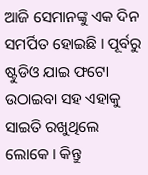ଆଜି ସେମାନଙ୍କୁ ଏକ ଦିନ ସମର୍ପିତ ହୋଇଛି । ପୂର୍ବରୁ ଷ୍ଟୁଡିଓ ଯାଇ ଫଟୋ ଉଠାଇବା ସହ ଏହାକୁ ସାଇତି ରଖୁଥିଲେ ଲୋକେ । କିନ୍ତୁ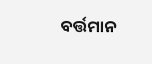ବର୍ତ୍ତମାନ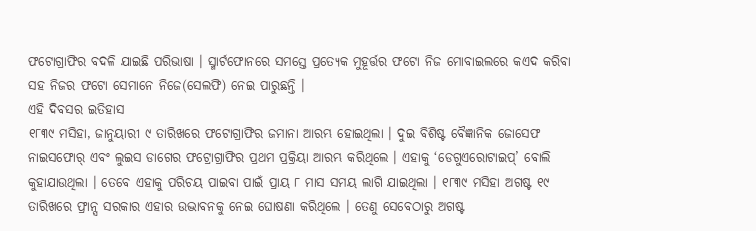ଫଟୋଗ୍ରାଫିର ବଦଳି ଯାଇଛି ପରିଭାଷା । ସ୍ମାର୍ଟଫୋନରେ ସମସ୍ତେ ପ୍ରତ୍ୟେକ ମୁହୂର୍ତ୍ତର ଫଟୋ ନିଜ ମୋବାଇଲରେ କଏଦ କରିବା ସହ ନିଜର ଫଟୋ ସେମାନେ ନିଜେ(ସେଲଫି) ନେଇ ପାରୁଛନ୍ତି ।
ଏହି ଦିବସର ଇତିହାସ
୧୮୩୯ ମସିହା, ଜାନୁୟାରୀ ୯ ତାରିଖରେ ଫଟୋଗ୍ରାଫିର ଜମାନା ଆରମ୍ଭ ହୋଇଥିଲା । ଦୁଇ ବିଶିଷ୍ଟ ବୈଜ୍ଞାନିକ ଜୋସେଫ ନାଇସଫୋର୍ ଏବଂ ଲୁଇସ ଡାଗେର ଫଟ୍ରୋଗ୍ରାଫିର ପ୍ରଥମ ପ୍ରକ୍ରିୟା ଆରମ୍ଭ କରିଥିଲେ । ଏହାକୁ ‘ଡେଗୁଏରୋଟାଇପ୍’ ବୋଲି କୁହାଯାଉଥିଲା । ତେବେ ଏହାକୁ ପରିଚୟ ପାଇବା ପାଇଁ ପ୍ରାୟ ୮ ମାସ ସମୟ ଲାଗି ଯାଇଥିଲା । ୧୮୩୯ ମସିହା ଅଗଷ୍ଟ ୧୯ ତାରିଖରେ ଫ୍ରାନ୍ସ ସରକାର ଏହାର ଉଦ୍ଭାବନକୁ ନେଇ ଘୋଷଣା କରିଥିଲେ । ତେଣୁ ସେବେଠାରୁ ଅଗଷ୍ଟ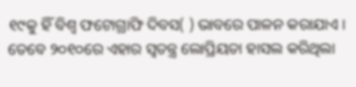୧୯କୁ ହିଁ ବିଶ୍ୱ ଫଟୋଗ୍ରାଫି ଦିବସ( ) ଭାବରେ ପାଳନ କରାଯାଏ । ତେବେ ୨୦୧୦ରେ ଏହାର ସ୍ୱତନ୍ତ୍ର ଲୋପ୍ରିୟତା ହାସଲ କରିଥିଲା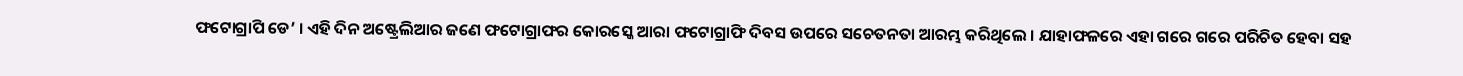ଫଟୋଗ୍ରାପି ଡେ’ । ଏହି ଦିନ ଅଷ୍ଟ୍ରେଲିଆର ଜଣେ ଫଟୋଗ୍ରାଫର କୋରସ୍କେ ଆରା ଫଟୋଗ୍ରାଫି ଦିବସ ଉପରେ ସଚେତନତା ଆରମ୍ଭ କରିଥିଲେ । ଯାହାଫଳରେ ଏହା ଗରେ ଗରେ ପରିଚିତ ହେବା ସହ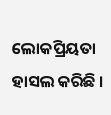ଲୋକପ୍ରିୟତା ହାସଲ କରିଛି ।